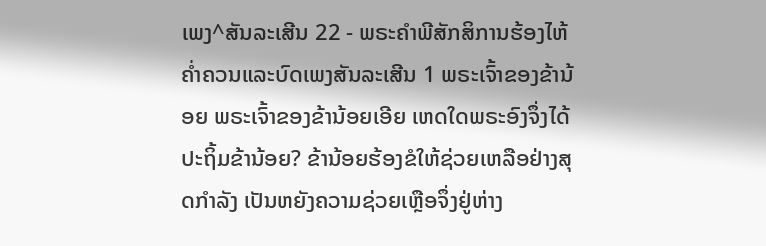ເພງ^ສັນລະເສີນ 22 - ພຣະຄຳພີສັກສິການຮ້ອງໄຫ້ຄໍ່າຄວນແລະບົດເພງສັນລະເສີນ 1 ພຣະເຈົ້າຂອງຂ້ານ້ອຍ ພຣະເຈົ້າຂອງຂ້ານ້ອຍເອີຍ ເຫດໃດພຣະອົງຈຶ່ງໄດ້ປະຖິ້ມຂ້ານ້ອຍ? ຂ້ານ້ອຍຮ້ອງຂໍໃຫ້ຊ່ວຍເຫລືອຢ່າງສຸດກຳລັງ ເປັນຫຍັງຄວາມຊ່ວຍເຫຼືອຈຶ່ງຢູ່ຫ່າງ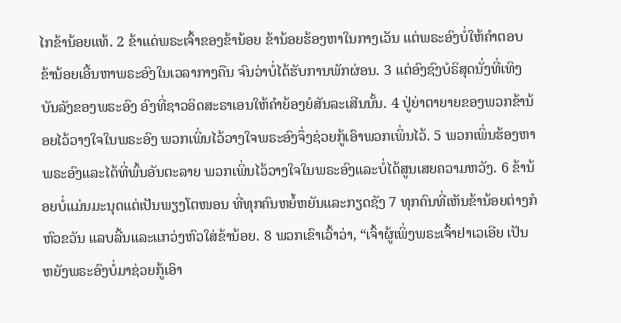ໄກຂ້ານ້ອຍແທ້. 2 ຂ້າແດ່ພຣະເຈົ້າຂອງຂ້ານ້ອຍ ຂ້ານ້ອຍຮ້ອງຫາໃນກາງເວັນ ແຕ່ພຣະອົງບໍ່ໃຫ້ຄຳຕອບ ຂ້ານ້ອຍເອີ້ນຫາພຣະອົງໃນເວລາກາງຄືນ ຈົນວ່າບໍ່ໄດ້ຮັບການພັກຜ່ອນ. 3 ແຕ່ອົງຊົງບໍຣິສຸດນັ່ງທີ່ເທິງບັນລັງຂອງພຣະອົງ ອົງທີ່ຊາວອິດສະຣາເອນໃຫ້ຄຳຍ້ອງຍໍສັນລະເສີນນັ້ນ. 4 ປູ່ຍ່າຕາຍາຍຂອງພວກຂ້ານ້ອຍໄວ້ວາງໃຈໃນພຣະອົງ ພວກເພິ່ນໄວ້ວາງໃຈພຣະອົງຈຶ່ງຊ່ວຍກູ້ເອົາພວກເພິ່ນໄວ້. 5 ພວກເພິ່ນຮ້ອງຫາພຣະອົງແລະໄດ້ທີ່ພົ້ນອັນຕະລາຍ ພວກເພິ່ນໄວ້ວາງໃຈໃນພຣະອົງແລະບໍ່ໄດ້ສູນເສຍຄວາມຫວັງ. 6 ຂ້ານ້ອຍບໍ່ແມ່ນມະນຸດແຕ່ເປັນພຽງໂຕໜອນ ທີ່ທຸກຄົນຫຍໍ້ຫຍັນແລະກຽດຊັງ 7 ທຸກຄົນທີ່ເຫັນຂ້ານ້ອຍຕ່າງກໍຫົວຂວັນ ແລບລີ້ນແລະແກວ່ງຫົວໃສ່ຂ້ານ້ອຍ. 8 ພວກເຂົາເວົ້າວ່າ, “ເຈົ້າຜູ້ເພິ່ງພຣະເຈົ້າຢາເວເອີຍ ເປັນຫຍັງພຣະອົງບໍ່ມາຊ່ວຍກູ້ເອົາ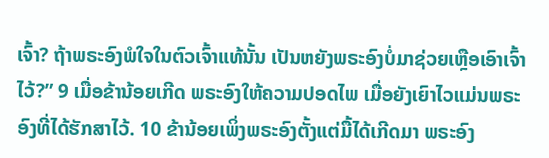ເຈົ້າ? ຖ້າພຣະອົງພໍໃຈໃນຕົວເຈົ້າແທ້ນັ້ນ ເປັນຫຍັງພຣະອົງບໍ່ມາຊ່ວຍເຫຼືອເອົາເຈົ້າໄວ້?” 9 ເມື່ອຂ້ານ້ອຍເກີດ ພຣະອົງໃຫ້ຄວາມປອດໄພ ເມື່ອຍັງເຍົາໄວແມ່ນພຣະອົງທີ່ໄດ້ຮັກສາໄວ້. 10 ຂ້ານ້ອຍເພິ່ງພຣະອົງຕັ້ງແຕ່ມື້ໄດ້ເກີດມາ ພຣະອົງ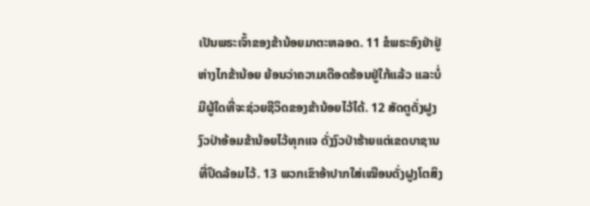ເປັນພຣະເຈົ້າຂອງຂ້ານ້ອຍມາຕະຫລອດ. 11 ຂໍພຣະອົງຢ່າຢູ່ຫ່າງໄກຂ້ານ້ອຍ ຍ້ອນວ່າຄວາມເດືອດຮ້ອນຢູ່ໃກ້ແລ້ວ ແລະບໍ່ມີຜູ້ໃດທີ່ຈະຊ່ວຍຊີວິດຂອງຂ້ານ້ອຍໄວ້ໄດ້. 12 ສັດຕູດັ່ງຝູງງົວປ່າອ້ອມຂ້ານ້ອຍໄວ້ທຸກແຈ ດັ່ງງົວປ່າຮ້າຍແຕ່ເຂດບາຊານທີ່ປິດລ້ອມໄວ້. 13 ພວກເຂົາອ້າປາກໃສ່ເໝືອນດັ່ງຝູງໂຕສິງ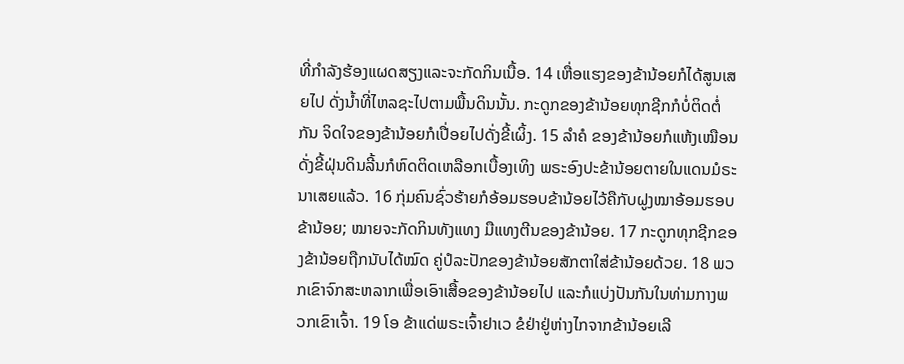ທີ່ກຳລັງຮ້ອງແຜດສຽງແລະຈະກັດກິນເນື້ອ. 14 ເຫື່ອແຮງຂອງຂ້ານ້ອຍກໍໄດ້ສູນເສຍໄປ ດັ່ງນໍ້າທີ່ໄຫລຊະໄປຕາມພື້ນດິນນັ້ນ. ກະດູກຂອງຂ້ານ້ອຍທຸກຊີກກໍບໍ່ຕິດຕໍ່ກັນ ຈິດໃຈຂອງຂ້ານ້ອຍກໍເປື່ອຍໄປດັ່ງຂີ້ເຜິ້ງ. 15 ລຳຄໍ ຂອງຂ້ານ້ອຍກໍແຫ້ງເໝືອນດັ່ງຂີ້ຝຸ່ນດິນລີ້ນກໍຫົດຕິດເຫລືອກເບື້ອງເທິງ ພຣະອົງປະຂ້ານ້ອຍຕາຍໃນແດນມໍຣະນາເສຍແລ້ວ. 16 ກຸ່ມຄົນຊົ່ວຮ້າຍກໍອ້ອມຮອບຂ້ານ້ອຍໄວ້ຄືກັບຝູງໝາອ້ອມຮອບຂ້ານ້ອຍ; ໝາຍຈະກັດກິນທັງແທງ ມືແທງຕີນຂອງຂ້ານ້ອຍ. 17 ກະດູກທຸກຊີກຂອງຂ້ານ້ອຍຖືກນັບໄດ້ໝົດ ຄູ່ປໍລະປັກຂອງຂ້ານ້ອຍສັກຕາໃສ່ຂ້ານ້ອຍດ້ວຍ. 18 ພວກເຂົາຈົກສະຫລາກເພື່ອເອົາເສື້ອຂອງຂ້ານ້ອຍໄປ ແລະກໍແບ່ງປັນກັນໃນທ່າມກາງພວກເຂົາເຈົ້າ. 19 ໂອ ຂ້າແດ່ພຣະເຈົ້າຢາເວ ຂໍຢ່າຢູ່ຫ່າງໄກຈາກຂ້ານ້ອຍເລີ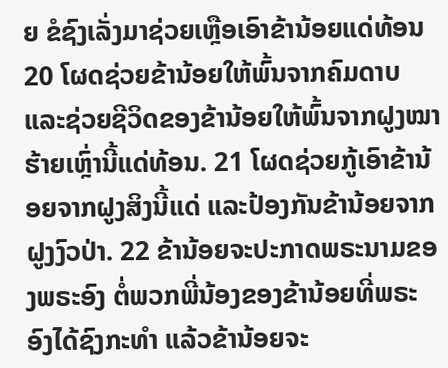ຍ ຂໍຊົງເລັ່ງມາຊ່ວຍເຫຼືອເອົາຂ້ານ້ອຍແດ່ທ້ອນ 20 ໂຜດຊ່ວຍຂ້ານ້ອຍໃຫ້ພົ້ນຈາກຄົມດາບ ແລະຊ່ວຍຊີວິດຂອງຂ້ານ້ອຍໃຫ້ພົ້ນຈາກຝູງໝາຮ້າຍເຫຼົ່ານີ້ແດ່ທ້ອນ. 21 ໂຜດຊ່ວຍກູ້ເອົາຂ້ານ້ອຍຈາກຝູງສິງນີ້ແດ່ ແລະປ້ອງກັນຂ້ານ້ອຍຈາກຝູງງົວປ່າ. 22 ຂ້ານ້ອຍຈະປະກາດພຣະນາມຂອງພຣະອົງ ຕໍ່ພວກພີ່ນ້ອງຂອງຂ້ານ້ອຍທີ່ພຣະອົງໄດ້ຊົງກະທຳ ແລ້ວຂ້ານ້ອຍຈະ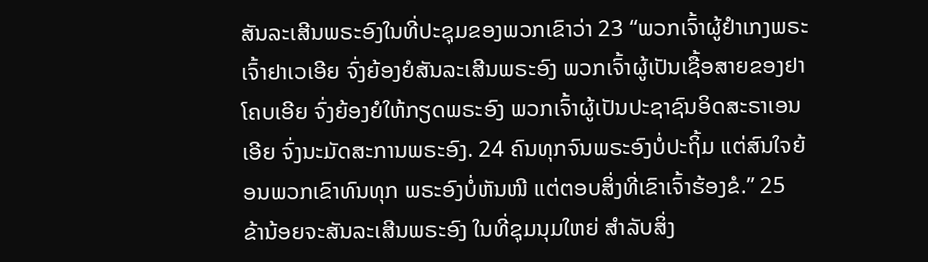ສັນລະເສີນພຣະອົງໃນທີ່ປະຊຸມຂອງພວກເຂົາວ່າ 23 “ພວກເຈົ້າຜູ້ຢຳເກງພຣະເຈົ້າຢາເວເອີຍ ຈົ່ງຍ້ອງຍໍສັນລະເສີນພຣະອົງ ພວກເຈົ້າຜູ້ເປັນເຊື້ອສາຍຂອງຢາໂຄບເອີຍ ຈົ່ງຍ້ອງຍໍໃຫ້ກຽດພຣະອົງ ພວກເຈົ້າຜູ້ເປັນປະຊາຊົນອິດສະຣາເອນເອີຍ ຈົ່ງນະມັດສະການພຣະອົງ. 24 ຄົນທຸກຈົນພຣະອົງບໍ່ປະຖິ້ມ ແຕ່ສົນໃຈຍ້ອນພວກເຂົາທົນທຸກ ພຣະອົງບໍ່ຫັນໜີ ແຕ່ຕອບສິ່ງທີ່ເຂົາເຈົ້າຮ້ອງຂໍ.” 25 ຂ້ານ້ອຍຈະສັນລະເສີນພຣະອົງ ໃນທີ່ຊຸມນຸມໃຫຍ່ ສຳລັບສິ່ງ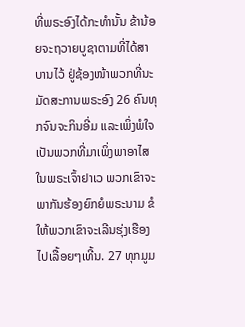ທີ່ພຣະອົງໄດ້ກະທຳນັ້ນ ຂ້ານ້ອຍຈະຖວາຍບູຊາຕາມທີ່ໄດ້ສາບານໄວ້ ຢູ່ຊ້ອງໜ້າພວກທີ່ນະມັດສະການພຣະອົງ 26 ຄົນທຸກຈົນຈະກິນອີ່ມ ແລະເພິ່ງພໍໃຈ ເປັນພວກທີ່ມາເພິ່ງພາອາໄສໃນພຣະເຈົ້າຢາເວ ພວກເຂົາຈະພາກັນຮ້ອງຍົກຍໍພຣະນາມ ຂໍໃຫ້ພວກເຂົາຈະເລີນຮຸ່ງເຮືອງໄປເລື້ອຍໆເທີ້ນ. 27 ທຸກມູມ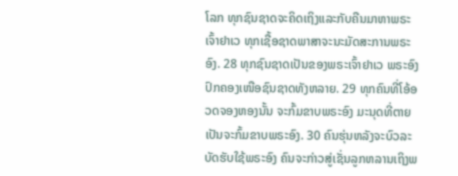ໂລກ ທຸກຊົນຊາດຈະຄິດເຖິງແລະກັບຄືນມາຫາພຣະເຈົ້າຢາເວ ທຸກເຊື້ອຊາດພາສາຈະນະມັດສະການພຣະອົງ. 28 ທຸກຊົນຊາດເປັນຂອງພຣະເຈົ້າຢາເວ ພຣະອົງປົກຄອງເໜືອຊົນຊາດທັງຫລາຍ. 29 ທຸກຄົນທີ່ໂອ້ອວດຈອງຫອງນັ້ນ ຈະກົ້ມຂາບພຣະອົງ ມະນຸດທີ່ຕາຍເປັນຈະກົ້ມຂາບພຣະອົງ. 30 ຄົນຮຸ່ນຫລັງຈະບົວລະບັດຮັບໃຊ້ພຣະອົງ ຄົນຈະກ່າວສູ່ເຊັ່ນລູກຫລານເຖິງພ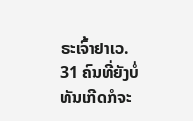ຣະເຈົ້າຢາເວ. 31 ຄົນທີ່ຍັງບໍ່ທັນເກີດກໍຈະ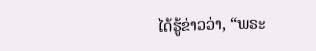ໄດ້ຮູ້ຂ່າວວ່າ, “ພຣະ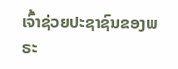ເຈົ້າຊ່ວຍປະຊາຊົນຂອງພຣະ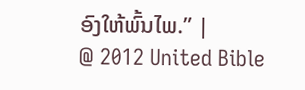ອົງໃຫ້ພົ້ນໄພ.” |
@ 2012 United Bible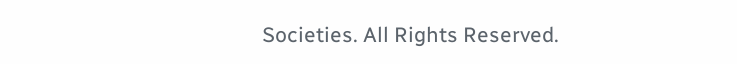Societies. All Rights Reserved.